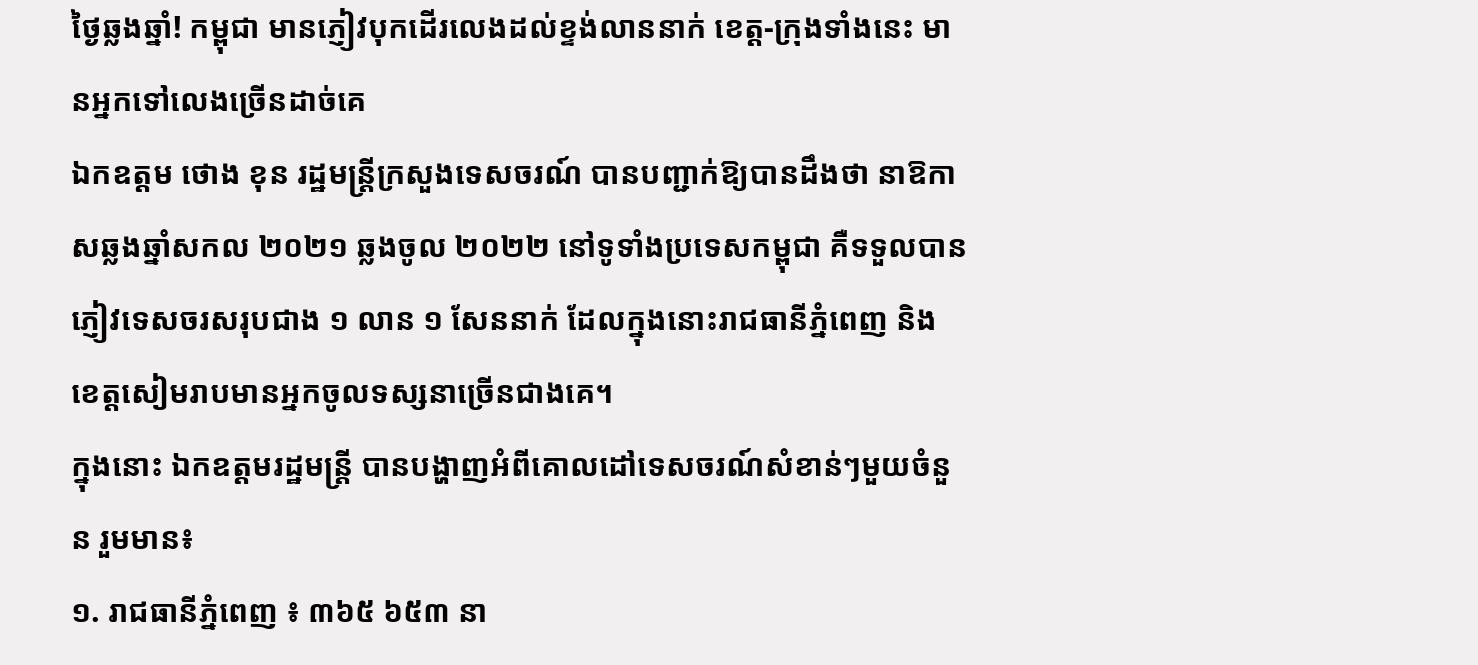ថ្ងៃឆ្លងឆ្នាំ! កម្ពុជា មានភ្ញៀវបុកដើរលេងដល់ខ្ទង់លាននាក់ ខេត្ត-ក្រុងទាំងនេះ មានអ្នកទៅលេងច្រើនដាច់គេ
ឯកឧត្ដម ថោង ខុន រដ្ឋមន្ត្រីក្រសួងទេសចរណ៍ បានបញ្ជាក់ឱ្យបានដឹងថា នាឱកាសឆ្លងឆ្នាំសកល ២០២១ ឆ្លងចូល ២០២២ នៅទូទាំងប្រទេសកម្ពុជា គឺទទួលបានភ្ញៀវទេសចរសរុបជាង ១ លាន ១ សែននាក់ ដែលក្នុងនោះរាជធានីភ្នំពេញ និង ខេត្តសៀមរាបមានអ្នកចូលទស្សនាច្រើនជាងគេ។
ក្នុងនោះ ឯកឧត្ដមរដ្ឋមន្ត្រី បានបង្ហាញអំពីគោលដៅទេសចរណ៍សំខាន់ៗមួយចំនួន រួមមាន៖
១. រាជធានីភ្នំពេញ ៖ ៣៦៥ ៦៥៣ នា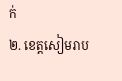ក់
២. ខេត្តសៀមរាប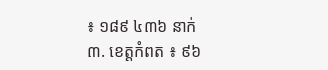៖ ១៨៩ ៤៣៦ នាក់
៣. ខេត្តកំពត ៖ ៩៦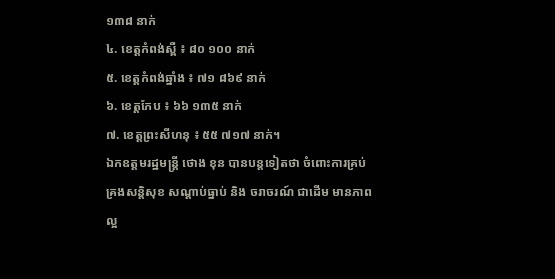១៣៨ នាក់
៤. ខេត្តកំពង់ស្ពឺ ៖ ៨០ ១០០ នាក់
៥. ខេត្តកំពង់ឆ្នាំង ៖ ៧១ ៨៦៩ នាក់
៦. ខេត្តកែប ៖ ៦៦ ១៣៥ នាក់
៧. ខេត្តព្រះសីហនុ ៖ ៥៥ ៧១៧ នាក់។
ឯកឧត្ដមរដ្ឋមន្ត្រី ថោង ខុន បានបន្តទៀតថា ចំពោះការគ្រប់គ្រងសន្តិសុខ សណ្ដាប់ធ្នាប់ និង ចរាចរណ៍ ជាដើម មានភាពល្អ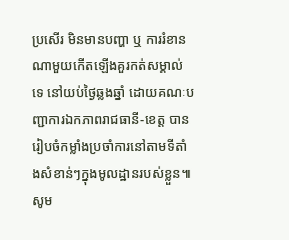ប្រសើរ មិនមានបញ្ហា ឬ ការរំខានណាមួយកើតឡើងគួរកត់សម្គាល់ទេ នៅយប់ថ្ងៃឆ្លងឆ្នាំ ដោយគណៈបញ្ជាការឯកភាពរាជធានី-ខេត្ត បានរៀបចំកម្លាំងប្រចាំការនៅតាមទីតាំងសំខាន់ៗក្នុងមូលដ្ឋានរបស់ខ្លួន៕
សូម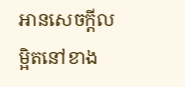អានសេចក្ដីលម្អិតនៅខាង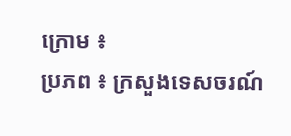ក្រោម ៖
ប្រភព ៖ ក្រសួងទេសចរណ៍